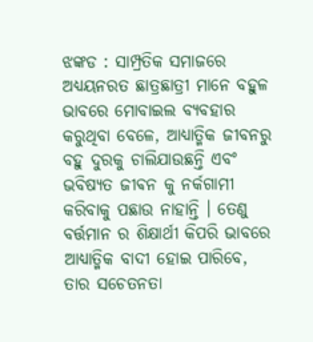ଝଙ୍କଡ : ସାମ୍ପ୍ରତିକ ସମାଜରେ ଅଧ୍ୟୟନରତ ଛାତ୍ରଛାତ୍ରୀ ମାନେ ବହୁଳ ଭାବରେ ମୋବାଇଲ ବ୍ୟବହାର କରୁଥିବା ବେଳେ, ଆଧ୍ୟାତ୍ମିକ ଜୀବନରୁ ବହୁ ଦୁରକୁ ଚାଲିଯାଉଛନ୍ତି ଏବଂ ଭବିଷ୍ୟତ ଜୀଵନ କୁ ନର୍କଗାମୀ କରିବାକୁ ପଛାଉ ନାହାନ୍ତି । ତେଣୁ ବର୍ତ୍ତମାନ ର ଶିକ୍ଷାର୍ଥୀ କିପରି ଭାବରେ ଆଧ୍ୟାତ୍ମିକ ବାଦୀ ହୋଇ ପାରିବେ, ତାର ସଚେତନତା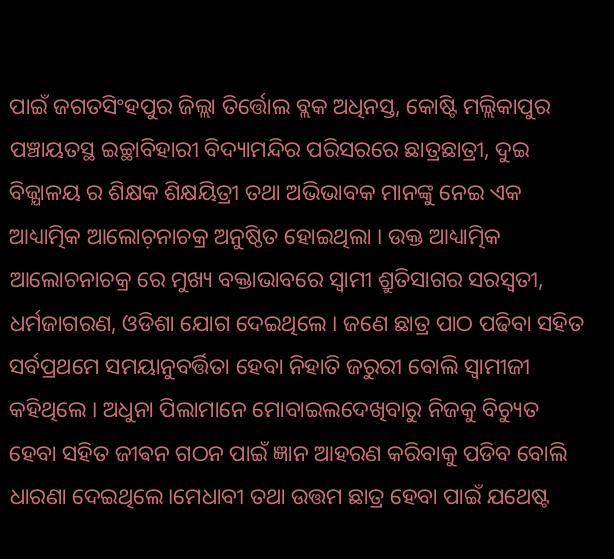ପାଇଁ ଜଗତସିଂହପୁର ଜିଲ୍ଲା ତିର୍ତ୍ତୋଲ ବ୍ଲକ ଅଧିନସ୍ତ, କୋଷ୍ଟି ମଲ୍ଲିକାପୁର ପଞ୍ଚାୟତସ୍ଥ ଇଚ୍ଛାବିହାରୀ ବିଦ୍ୟାମନ୍ଦିର ପରିସରରେ ଛାତ୍ରଛାତ୍ରୀ, ଦୁଇ ବିଜ୍ଯାଳୟ ର ଶିକ୍ଷକ ଶିକ୍ଷୟିତ୍ରୀ ତଥା ଅଭିଭାବକ ମାନଙ୍କୁ ନେଇ ଏକ ଆଧ୍ୟାତ୍ମିକ ଆଲୋଚ଼ନାଚକ୍ର ଅନୁଷ୍ଠିତ ହୋଇଥିଲା । ଉକ୍ତ ଆଧ୍ୟାତ୍ମିକ ଆଲୋଚନାଚକ୍ର ରେ ମୁଖ୍ୟ ବକ୍ତାଭାବରେ ସ୍ଵାମୀ ଶ୍ରୁତିସାଗର ସରସ୍ୱତୀ,
ଧର୍ମଜାଗରଣ, ଓଡିଶା ଯୋଗ ଦେଇଥିଲେ । ଜଣେ ଛାତ୍ର ପାଠ ପଢିବା ସହିତ ସର୍ବପ୍ରଥମେ ସମୟାନୁବର୍ତ୍ତିତା ହେବା ନିହାତି ଜରୁରୀ ବୋଲି ସ୍ୱାମୀଜୀ କହିଥିଲେ । ଅଧୁନା ପିଲାମାନେ ମୋବାଇଲଦେଖିବାରୁ ନିଜକୁ ବିଚ୍ୟୁତ ହେବା ସହିତ ଜୀଵନ ଗଠନ ପାଇଁ ଜ୍ଞାନ ଆହରଣ କରିବାକୁ ପଡିବ ବୋଲି ଧାରଣା ଦେଇଥିଲେ।ମେଧାବୀ ତଥା ଉତ୍ତମ ଛାତ୍ର ହେବା ପାଇଁ ଯଥେଷ୍ଟ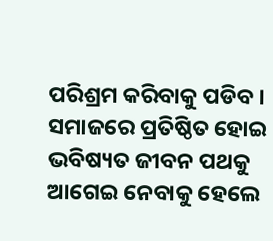ପରିଶ୍ରମ କରିବାକୁ ପଡିବ । ସମାଜରେ ପ୍ରତିଷ୍ଠିତ ହୋଇ ଭବିଷ୍ୟତ ଜୀବନ ପଥକୁ ଆଗେଇ ନେବାକୁ ହେଲେ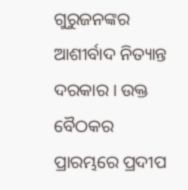ଗୁରୁଜନଙ୍କର ଆଶୀର୍ବାଦ ନିତ୍ୟାନ୍ତ ଦରକାର । ଉକ୍ତ ବୈଠକର ପ୍ରାରମ୍ଭରେ ପ୍ରଦୀପ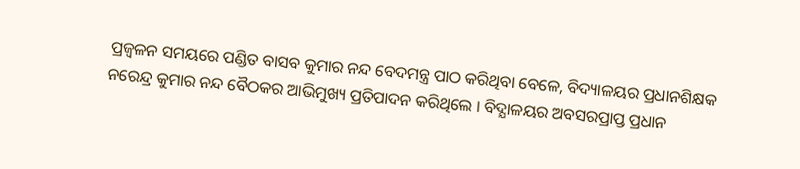ପ୍ରଜ୍ବଳନ ସମୟରେ ପଣ୍ଡିତ ବାସବ କୁମାର ନନ୍ଦ ବେଦମନ୍ତ୍ର ପାଠ କରିଥିବା ବେଳେ, ବିଦ୍ୟାଳୟର ପ୍ରଧାନଶିକ୍ଷକ ନରେନ୍ଦ୍ର କୁମାର ନନ୍ଦ ବୈଠକର ଆଭିମୁଖ୍ୟ ପ୍ରତିପାଦନ କରିଥିଲେ । ବିଦ୍ଯାଳୟର ଅବସରପ୍ରାପ୍ତ ପ୍ରଧାନ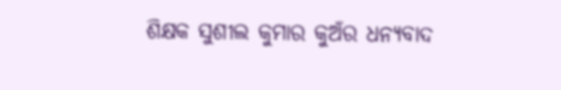ଶିକ୍ଷକ ସୁଶୀଲ କୁମାର କୁଅଁର ଧନ୍ୟବାଦ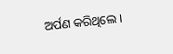ଅର୍ପଣ କରିଥିଲେ ।